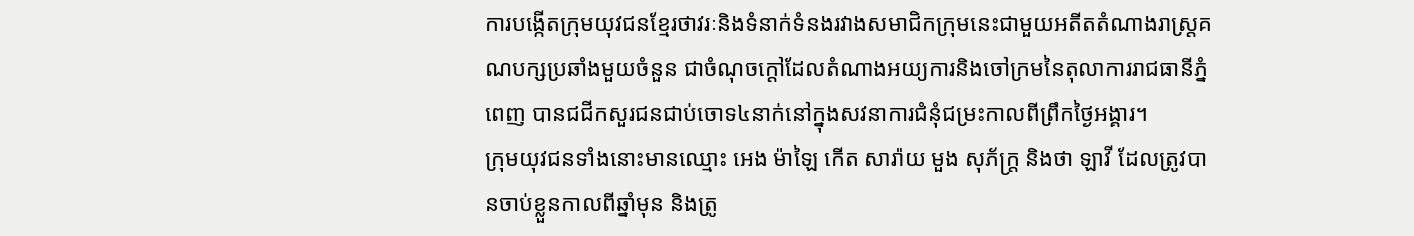ការបង្កើតក្រុមយុវជនខ្មែរថាវរៈនិងទំនាក់ទំនងរវាងសមាជិកក្រុមនេះជាមួយអតីតតំណាងរាស្ត្រគណបក្សប្រឆាំងមួយចំនួន ជាចំណុចក្តៅដែលតំណាងអយ្យការនិងចៅក្រមនៃតុលាការរាជធានីភ្នំពេញ បានជជីកសួរជនជាប់ចោទ៤នាក់នៅក្នុងសវនាការជំនុំជម្រះកាលពីព្រឹកថ្ងៃអង្គារ។
ក្រុមយុវជនទាំងនោះមានឈ្មោះ អេង ម៉ាឡៃ កើត សារ៉ាយ មួង សុភ័ក្ត្រ និងថា ឡាវី ដែលត្រូវបានចាប់ខ្លួនកាលពីឆ្នាំមុន និងត្រូ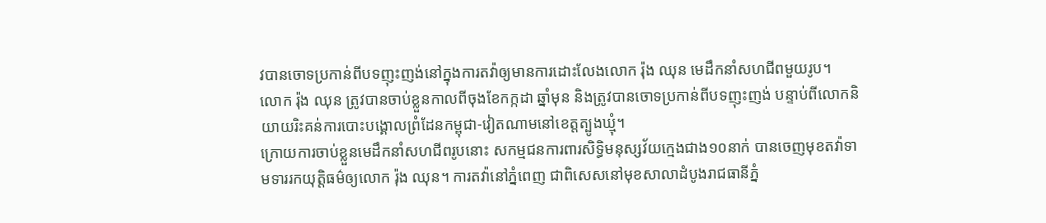វបានចោទប្រកាន់ពីបទញុះញង់នៅក្នុងការតវ៉ាឲ្យមានការដោះលែងលោក រ៉ុង ឈុន មេដឹកនាំសហជីពមួយរូប។
លោក រ៉ុង ឈុន ត្រូវបានចាប់ខ្លួនកាលពីចុងខែកក្កដា ឆ្នាំមុន និងត្រូវបានចោទប្រកាន់ពីបទញុះញង់ បន្ទាប់ពីលោកនិយាយរិះគន់ការបោះបង្គោលព្រំដែនកម្ពុជា-វៀតណាមនៅខេត្តត្បូងឃ្មុំ។
ក្រោយការចាប់ខ្លួនមេដឹកនាំសហជីពរូបនោះ សកម្មជនការពារសិទ្ធិមនុស្សវ័យក្មេងជាង១០នាក់ បានចេញមុខតវ៉ាទាមទាររកយុត្តិធម៌ឲ្យលោក រ៉ុង ឈុន។ ការតវ៉ានៅភ្នំពេញ ជាពិសេសនៅមុខសាលាដំបូងរាជធានីភ្នំ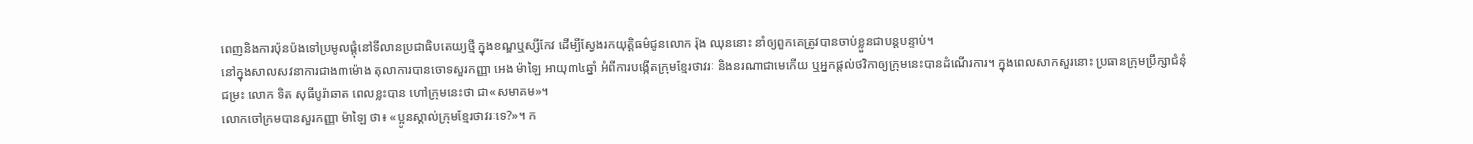ពេញនិងការប៉ុនប៉ងទៅប្រមូលផ្តុំនៅទីលានប្រជាធិបតេយ្យថ្មី ក្នុងខណ្ឌឬស្សីកែវ ដើម្បីស្វែងរកយុត្តិធម៌ជូនលោក រ៉ុង ឈុននោះ នាំឲ្យពួកគេត្រូវបានចាប់ខ្លួនជាបន្តបន្ទាប់។
នៅក្នុងសាលសវនាការជាង៣ម៉ោង តុលាការបានចោទសួរកញ្ញា អេង ម៉ាឡៃ អាយុ៣៤ឆ្នាំ អំពីការបង្កើតក្រុមខ្មែរថាវរៈ និងនរណាជាមេកើយ ឬអ្នកផ្តល់ថវិកាឲ្យក្រុមនេះបានដំណើរការ។ ក្នុងពេលសាកសួរនោះ ប្រធានក្រុមប្រឹក្សាជំនុំជម្រះ លោក ទិត សុធីបូរ៉ាឆាត ពេលខ្លះបាន ហៅក្រុមនេះថា ជា«សមាគម»។
លោកចៅក្រមបានសួរកញ្ញា ម៉ាឡៃ ថា៖ «ប្អូនស្គាល់ក្រុមខ្មែរថាវរៈទេ?»។ ក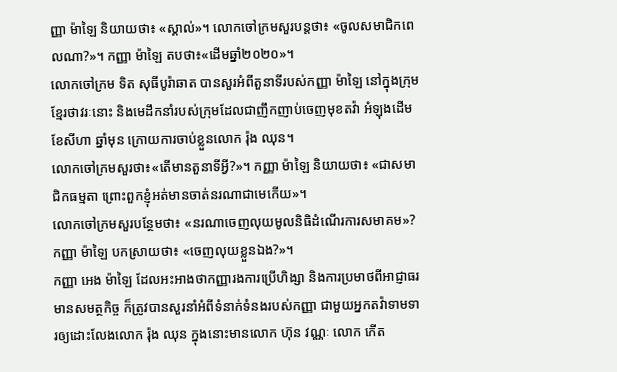ញ្ញា ម៉ាឡៃ និយាយថា៖ «ស្គាល់»។ លោកចៅក្រមសួរបន្តថា៖ «ចូលសមាជិកពេលណា?»។ កញ្ញា ម៉ាឡៃ តបថា៖«ដើមឆ្នាំ២០២០»។
លោកចៅក្រម ទិត សុធីបូរ៉ាឆាត បានសួរអំពីតួនាទីរបស់កញ្ញា ម៉ាឡៃ នៅក្នុងក្រុមខ្មែរថាវរៈនោះ និងមេដឹកនាំរបស់ក្រុមដែលជាញឹកញាប់ចេញមុខតវ៉ា អំឡុងដើមខែសីហា ឆ្នាំមុន ក្រោយការចាប់ខ្លួនលោក រ៉ុង ឈុន។
លោកចៅក្រមសួរថា៖«តើមានតួនាទីអ្វី?»។ កញ្ញា ម៉ាឡៃ និយាយថា៖ «ជាសមាជិកធម្មតា ព្រោះពួកខ្ញុំអត់មានចាត់នរណាជាមេកើយ»។
លោកចៅក្រមសួរបន្ថែមថា៖ «នរណាចេញលុយមូលនិធិដំណើរការសមាគម»? កញ្ញា ម៉ាឡៃ បកស្រាយថា៖ «ចេញលុយខ្លួនឯង?»។
កញ្ញា អេង ម៉ាឡៃ ដែលអះអាងថាកញ្ញារងការប្រើហិង្សា និងការប្រមាថពីអាជ្ញាធរមានសមត្ថកិច្ច ក៏ត្រូវបានសួរនាំអំពីទំនាក់ទំនងរបស់កញ្ញា ជាមួយអ្នកតវ៉ាទាមទារឲ្យដោះលែងលោក រ៉ុង ឈុន ក្នុងនោះមានលោក ហ៊ុន វណ្ណៈ លោក កើត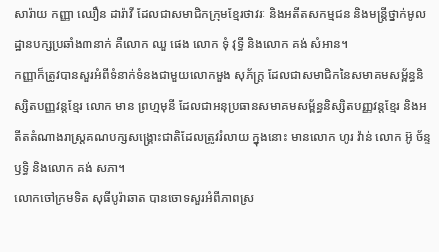សារ៉ាយ កញ្ញា ឈឿន ដារ៉ាវី ដែលជាសមាជិកក្រុមខ្មែរថាវរៈ និងអតីតសកម្មជន និងមន្ត្រីថ្នាក់មូលដ្ឋានបក្សប្រឆាំង៣នាក់ គឺលោក ឈួ ផេង លោក ទុំ វុទ្ធី និងលោក គង់ សំអាន។
កញ្ញាក៏ត្រូវបានសួរអំពីទំនាក់ទំនងជាមួយលោកមួង សុភ័ក្ត្រ ដែលជាសមាជិកនៃសមាគមសម្ព័ន្ធនិស្សិតបញ្ញវន្តខ្មែរ លោក មាន ព្រហ្មមុនី ដែលជាអនុប្រធានសមាគមសម្ព័ន្ធនិស្សិតបញ្ញវន្តខ្មែរ និងអតីតតំណាងរាស្ត្រគណបក្សសង្គ្រោះជាតិដែលត្រូវរំលាយ ក្នុងនោះ មានលោក ហូរ វ៉ាន់ លោក អ៊ូ ច័ន្ទឫទ្ធិ និងលោក គង់ សភា។
លោកចៅក្រមទិត សុធីបូរ៉ាឆាត បានចោទសួរអំពីភាពស្រ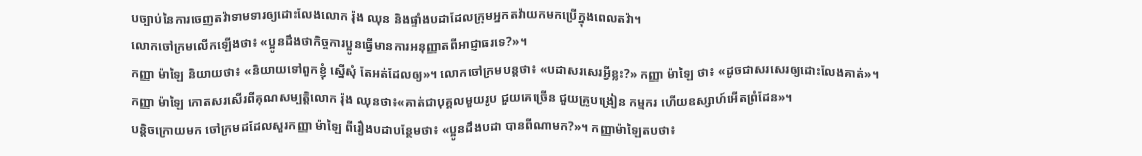បច្បាប់នៃការចេញតវ៉ាទាមទារឲ្យដោះលែងលោក រ៉ុង ឈុន និងផ្ទាំងបដាដែលក្រុមអ្នកតវ៉ាយកមកប្រើក្នុងពេលតវ៉ា។
លោកចៅក្រមលើកឡើងថា៖ «ប្អូនដឹងថាកិច្ចការប្អូនធ្វើមានការអនុញ្ញាតពីអាជ្ញាធរទេ?»។
កញ្ញា ម៉ាឡៃ និយាយថា៖ «និយាយទៅពួកខ្ញុំ ស្នើសុំ តែអត់ដែលឲ្យ»។ លោកចៅក្រមបន្តថា៖ «បដាសរសេរអ្វីខ្លះ?» កញ្ញា ម៉ាឡៃ ថា៖ «ដូចជាសរសេរឲ្យដោះលែងគាត់»។
កញ្ញា ម៉ាឡៃ កោតសរសើរពីគុណសម្បត្តិលោក រ៉ុង ឈុនថា៖«គាត់ជាបុគ្គលមួយរូប ជួយគេច្រើន ជួយគ្រូបង្រៀន កម្មករ ហើយឧស្សាហ៍អើតព្រំដែន»។
បន្តិចក្រោយមក ចៅក្រមដដែលសួរកញ្ញា ម៉ាឡៃ ពីរឿងបដាបន្ថែមថា៖ «ប្អូនដឹងបដា បានពីណាមក?»។ កញ្ញាម៉ាឡៃតបថា៖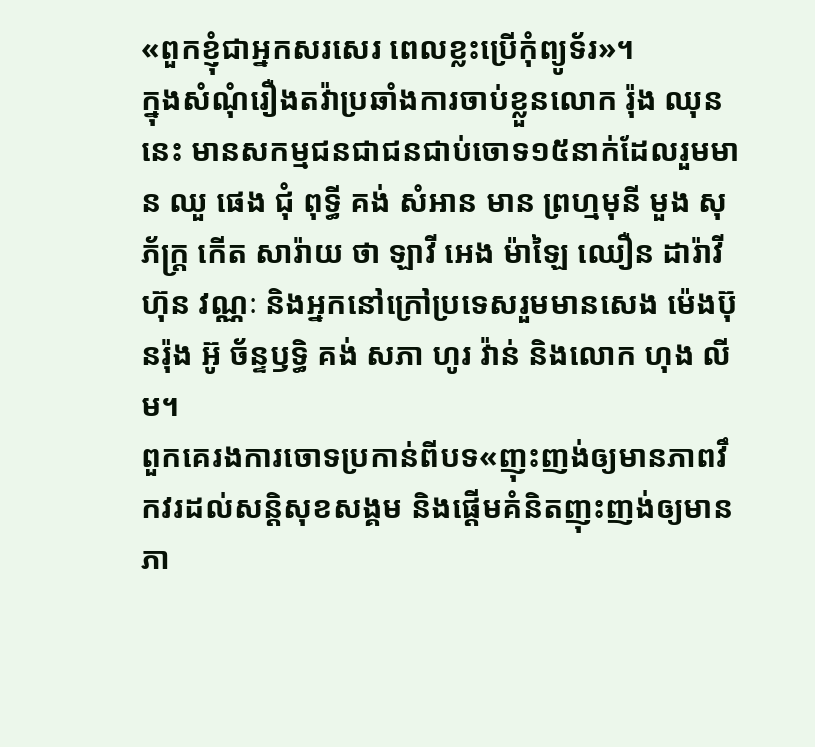«ពួកខ្ញុំជាអ្នកសរសេរ ពេលខ្លះប្រើកុំព្យូទ័រ»។
ក្នុងសំណុំរឿងតវ៉ាប្រឆាំងការចាប់ខ្លួនលោក រ៉ុង ឈុននេះ មានសកម្មជនជាជនជាប់ចោទ១៥នាក់ដែលរួមមាន ឈួ ផេង ជុំ ពុទ្ធី គង់ សំអាន មាន ព្រហ្មមុនី មួង សុភ័ក្ត្រ កើត សារ៉ាយ ថា ឡាវី អេង ម៉ាឡៃ ឈឿន ដារ៉ាវី ហ៊ុន វណ្ណៈ និងអ្នកនៅក្រៅប្រទេសរួមមានសេង ម៉េងប៊ុនរ៉ុង អ៊ូ ច័ន្ទឫទ្ធិ គង់ សភា ហូរ វ៉ាន់ និងលោក ហុង លីម។
ពួកគេរងការចោទប្រកាន់ពីបទ«ញុះញង់ឲ្យមានភាពវឹកវរដល់សន្តិសុខសង្គម និងផ្តើមគំនិតញុះញង់ឲ្យមានភា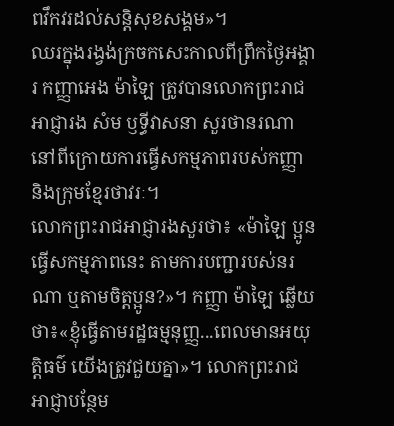ពវឹកវរដល់សន្តិសុខសង្គម»។
ឈរក្នុងរង្វង់ក្រចកសេះកាលពីព្រឹកថ្ងៃអង្គារ កញ្ញាអេង ម៉ាឡៃ ត្រូវបានលោកព្រះរាជអាជ្ញារង សំម ឫទ្ធីវាសនា សួរថានរណានៅពីក្រោយការធ្វើសកម្មភាពរបស់កញ្ញា និងក្រុមខ្មែរថាវរៈ។
លោកព្រះរាជអាជ្ញារងសួរថា៖ «ម៉ាឡៃ ប្អូនធ្វើសកម្មភាពនេះ តាមការបញ្ជារបស់នរណា ឬតាមចិត្តប្អូន?»។ កញ្ញា ម៉ាឡៃ ឆ្លើយថា៖«ខ្ញុំធ្វើតាមរដ្ឋធម្មនុញ្ញ...ពេលមានអយុត្តិធម៌ យើងត្រូវជួយគ្នា»។ លោកព្រះរាជអាជ្ញាបន្ថែម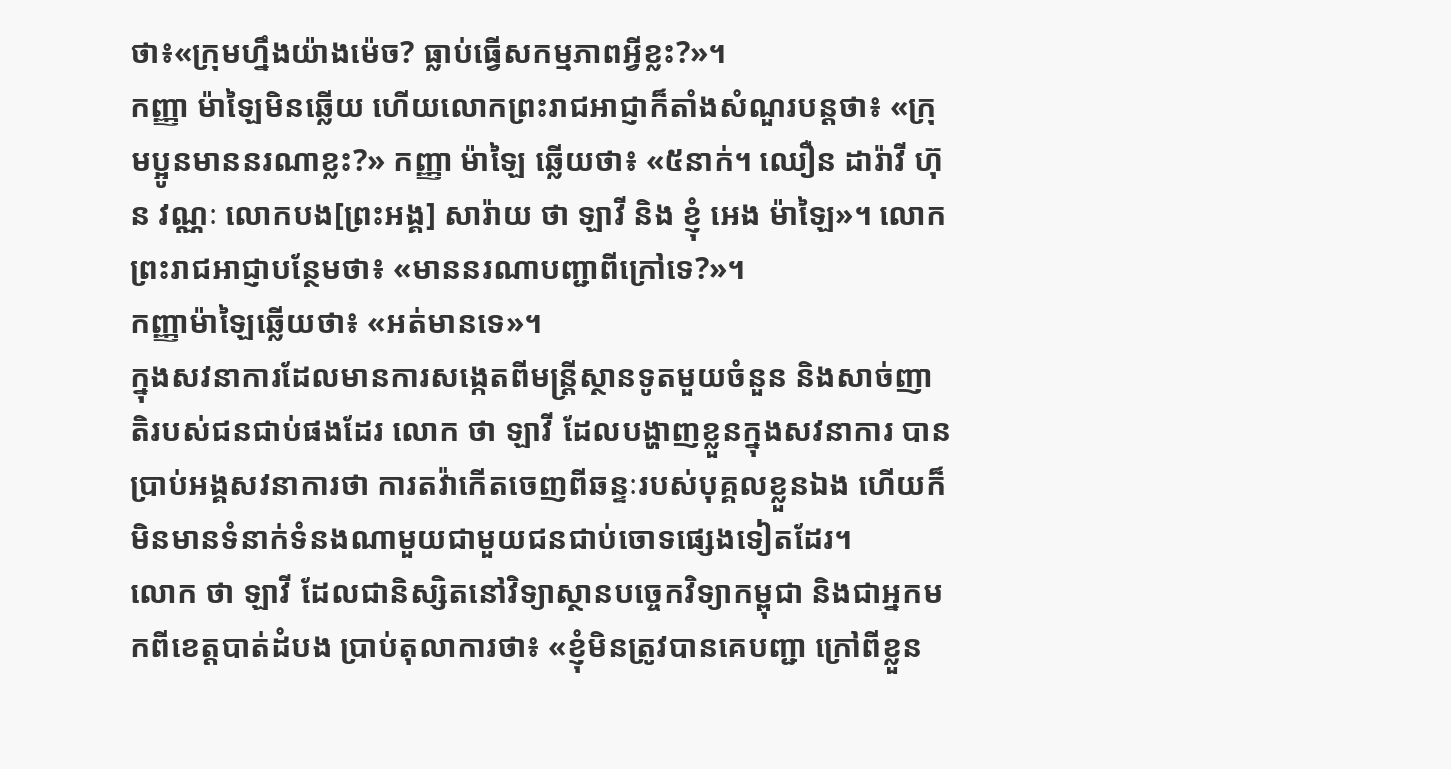ថា៖«ក្រុមហ្នឹងយ៉ាងម៉េច? ធ្លាប់ធ្វើសកម្មភាពអ្វីខ្លះ?»។
កញ្ញា ម៉ាឡៃមិនឆ្លើយ ហើយលោកព្រះរាជអាជ្ញាក៏តាំងសំណួរបន្តថា៖ «ក្រុមប្អូនមាននរណាខ្លះ?» កញ្ញា ម៉ាឡៃ ឆ្លើយថា៖ «៥នាក់។ ឈឿន ដារ៉ាវី ហ៊ុន វណ្ណៈ លោកបង[ព្រះអង្គ] សារ៉ាយ ថា ឡាវី និង ខ្ញុំ អេង ម៉ាឡៃ»។ លោកព្រះរាជអាជ្ញាបន្ថែមថា៖ «មាននរណាបញ្ជាពីក្រៅទេ?»។
កញ្ញាម៉ាឡៃឆ្លើយថា៖ «អត់មានទេ»។
ក្នុងសវនាការដែលមានការសង្កេតពីមន្ត្រីស្ថានទូតមួយចំនួន និងសាច់ញាតិរបស់ជនជាប់ផងដែរ លោក ថា ឡាវី ដែលបង្ហាញខ្លួនក្នុងសវនាការ បានប្រាប់អង្គសវនាការថា ការតវ៉ាកើតចេញពីឆន្ទៈរបស់បុគ្គលខ្លួនឯង ហើយក៏មិនមានទំនាក់ទំនងណាមួយជាមួយជនជាប់ចោទផ្សេងទៀតដែរ។
លោក ថា ឡាវី ដែលជានិស្សិតនៅវិទ្យាស្ថានបច្ចេកវិទ្យាកម្ពុជា និងជាអ្នកមកពីខេត្តបាត់ដំបង ប្រាប់តុលាការថា៖ «ខ្ញុំមិនត្រូវបានគេបញ្ជា ក្រៅពីខ្លួន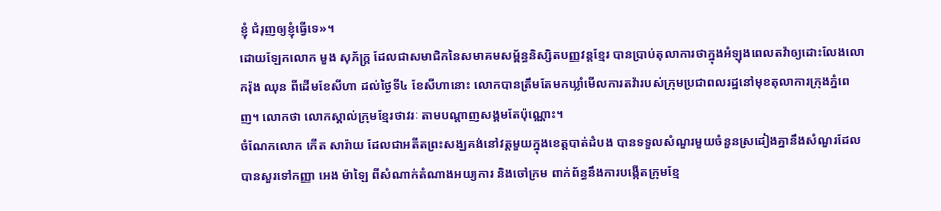ខ្ញុំ ជំរុញឲ្យខ្ញុំធ្វើទេ»។
ដោយឡែកលោក មួង សុភ័ក្ត្រ ដែលជាសមាជិកនៃសមាគមសម្ព័ន្ធនិស្សិតបញ្ញវន្តខ្មែរ បានប្រាប់តុលាការថាក្នុងអំឡុងពេលតវ៉ាឲ្យដោះលែងលោករ៉ុង ឈុន ពីដើមខែសីហា ដល់ថ្ងៃទី៤ ខែសីហានោះ លោកបានត្រឹមតែមកឃ្លាំមើលការតវ៉ារបស់ក្រុមប្រជាពលរដ្ឋនៅមុខតុលាការក្រុងភ្នំពេញ។ លោកថា លោកស្គាល់ក្រុមខ្មែរថាវរៈ តាមបណ្តាញសង្គមតែប៉ុណ្ណោះ។
ចំណែកលោក កើត សារ៉ាយ ដែលជាអតីតព្រះសង្ឃគង់នៅវត្តមួយក្នុងខេត្តបាត់ដំបង បានទទួលសំណួរមួយចំនួនស្រដៀងគ្នានឹងសំណួរដែលបានសួរទៅកញ្ញា អេង ម៉ាឡៃ ពីសំណាក់តំណាងអយ្យការ និងចៅក្រម ពាក់ព័ន្ធនឹងការបង្កើតក្រុមខ្មែ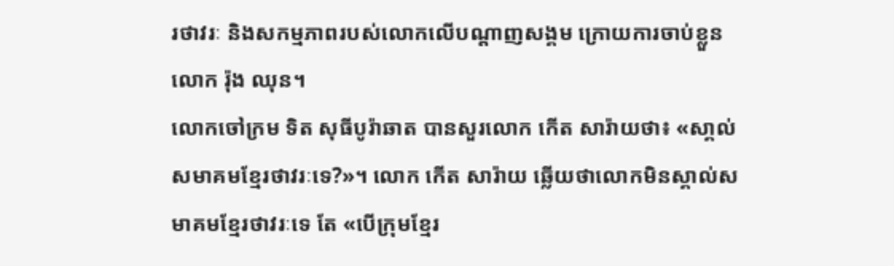រថាវរៈ និងសកម្មភាពរបស់លោកលើបណ្តាញសង្គម ក្រោយការចាប់ខ្លួនលោក រ៉ុង ឈុន។
លោកចៅក្រម ទិត សុធីបូរ៉ាឆាត បានសួរលោក កើត សារ៉ាយថា៖ «សា្គល់សមាគមខ្មែរថាវរៈទេ?»។ លោក កើត សារ៉ាយ ឆ្លើយថាលោកមិនស្គាល់សមាគមខ្មែរថាវរៈទេ តែ «បើក្រុមខ្មែរ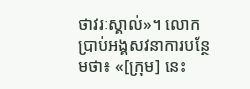ថាវរៈស្គាល់»។ លោកប្រាប់អង្គសវនាការបន្ថែមថា៖ «[ក្រុម] នេះ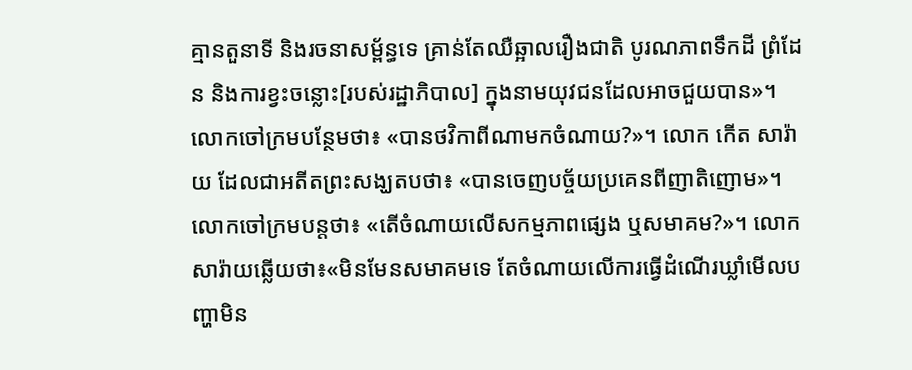គ្មានតួនាទី និងរចនាសម្ព័ន្ធទេ គ្រាន់តែឈឺឆ្អាលរឿងជាតិ បូរណភាពទឹកដី ព្រំដែន និងការខ្វះចន្លោះ[របស់រដ្ឋាភិបាល] ក្នុងនាមយុវជនដែលអាចជួយបាន»។
លោកចៅក្រមបន្ថែមថា៖ «បានថវិកាពីណាមកចំណាយ?»។ លោក កើត សារ៉ាយ ដែលជាអតីតព្រះសង្ឃតបថា៖ «បានចេញបច្ច័យប្រគេនពីញាតិញោម»។ លោកចៅក្រមបន្តថា៖ «តើចំណាយលើសកម្មភាពផ្សេង ឬសមាគម?»។ លោក សារ៉ាយឆ្លើយថា៖«មិនមែនសមាគមទេ តែចំណាយលើការធ្វើដំណើរឃ្លាំមើលបញ្ហាមិន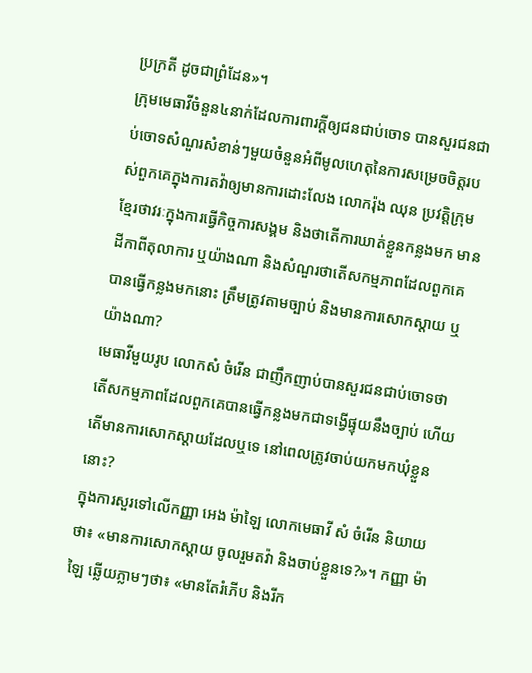ប្រក្រតី ដូចជាព្រំដែន»។
ក្រុមមេធាវីចំនួន៤នាក់ដែលការពារក្តីឲ្យជនជាប់ចោទ បានសួរជនជាប់ចោទសំណួរសំខាន់ៗមួយចំនួនអំពីមូលហេតុនៃការសម្រេចចិត្តរបស់ពួកគេក្នុងការតវ៉ាឲ្យមានការដោះលែង លោករ៉ុង ឈុន ប្រវត្តិក្រុមខ្មែរថាវរៈក្នុងការធ្វើកិច្ចការសង្គម និងថាតើការឃាត់ខ្លួនកន្លងមក មានដីកាពីតុលាការ ឬយ៉ាងណា និងសំណួរថាតើសកម្មភាពដែលពួកគេបានធ្វើកន្លងមកនោះ ត្រឹមត្រូវតាមច្បាប់ និងមានការសោកស្តាយ ឬយ៉ាងណា?
មេធាវីមួយរូប លោកសំ ចំរើន ជាញឹកញាប់បានសួរជនជាប់ចោទថាតើសកម្មភាពដែលពួកគេបានធ្វើកន្លងមកជាទង្វើផ្ទុយនឹងច្បាប់ ហើយតើមានការសោកស្តាយដែលឬទេ នៅពេលត្រូវចាប់យកមកឃុំខ្លួននោះ?
ក្នុងការសួរទៅលើកញ្ញា អេង ម៉ាឡៃ លោកមេធាវី សំ ចំរើន និយាយថា៖ «មានការសោកស្តាយ ចូលរួមតវ៉ា និងចាប់ខ្លួនទេ?»។ កញ្ញា ម៉ាឡៃ ឆ្លើយភ្លាមៗថា៖ «មានតែរំភើប និងរីក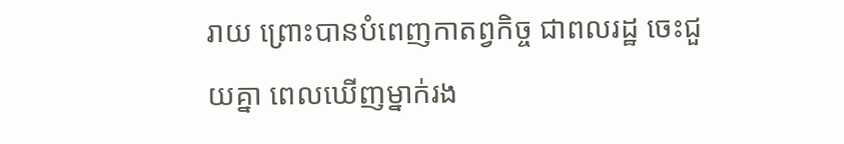រាយ ព្រោះបានបំពេញកាតព្វកិច្ច ជាពលរដ្ឋ ចេះជួយគ្នា ពេលឃើញម្នាក់រង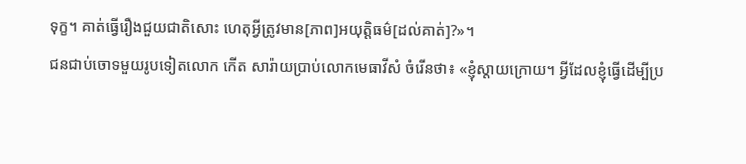ទុក្ខ។ គាត់ធ្វើរឿងជួយជាតិសោះ ហេតុអ្វីត្រូវមាន[ភាព]អយុត្តិធម៌[ដល់គាត់]?»។
ជនជាប់ចោទមួយរូបទៀតលោក កើត សារ៉ាយប្រាប់លោកមេធាវីសំ ចំរើនថា៖ «ខ្ញុំស្តាយក្រោយ។ អ្វីដែលខ្ញុំធ្វើដើម្បីប្រ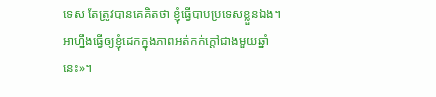ទេស តែត្រូវបានគេគិតថា ខ្ញុំធ្វើបាបប្រទេសខ្លួនឯង។ អាហ្នឹងធ្វើឲ្យខ្ញុំដេកក្នុងភាពអត់កក់ក្តៅជាងមួយឆ្នាំនេះ»។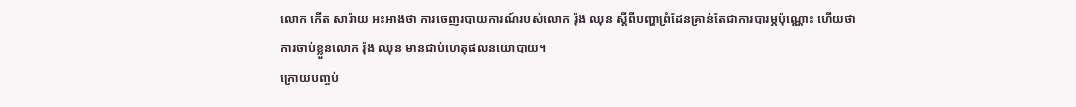លោក កើត សារ៉ាយ អះអាងថា ការចេញរបាយការណ៍របស់លោក រ៉ុង ឈុន ស្តីពីបញ្ហាព្រំដែនគ្រាន់តែជាការបារម្ភប៉ុណ្ណោះ ហើយថាការចាប់ខ្លួនលោក រ៉ុង ឈុន មានជាប់ហេតុផលនយោបាយ។
ក្រោយបញ្ចប់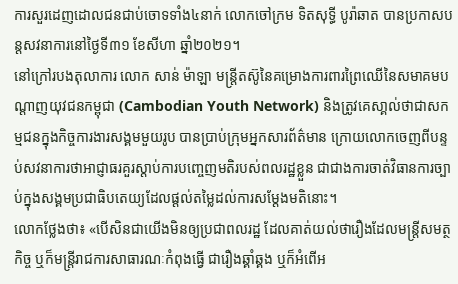ការសួរដេញដោលជនជាប់ចោទទាំង៤នាក់ លោកចៅក្រម ទិតសុទ្ធី បូរ៉ាឆាត បានប្រកាសបន្តសវនាការនៅថ្ងៃទី៣១ ខែសីហា ឆ្នាំ២០២១។
នៅក្រៅរបងតុលាការ លោក សាន់ ម៉ាឡា មន្ត្រីតស៊ូនៃគម្រោងការពារព្រៃឈើនៃសមាគមបណ្តាញយុវជនកម្ពុជា (Cambodian Youth Network) និងត្រូវគេសា្គល់ថាជាសកម្មជនក្នុងកិច្ចការងារសង្គមមួយរូប បានប្រាប់ក្រុមអ្នកសារព័ត៌មាន ក្រោយលោកចេញពីបន្ទប់សវនាការថាអាជ្ញាធរគួរស្តាប់ការបញ្ចេញមតិរបស់ពលរដ្ឋខ្លួន ជាជាងការចាត់វិធានការច្បាប់ក្នុងសង្គមប្រជាធិបតេយ្យដែលផ្តល់តម្លៃដល់ការសម្តែងមតិនោះ។
លោកថ្លែងថា៖ «បើសិនជាយើងមិនឲ្យប្រជាពលរដ្ឋ ដែលគាត់យល់ថារឿងដែលមន្ត្រីសមត្ថកិច្ច ឬក៏មន្ត្រីរាជការសាធារណៈកំពុងធ្វើ ជារឿងឆ្គាំឆ្គង ឬក៏អំពើអ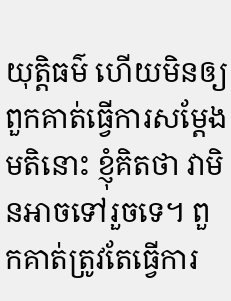យុត្តិធម៌ ហើយមិនឲ្យពួកគាត់ធ្វើការសម្តែងមតិនោះ ខ្ញុំគិតថា វាមិនអាចទៅរួចទេ។ ពួកគាត់ត្រូវតែធ្វើការ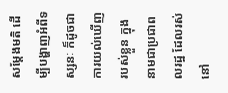សម្តែងមតិ ដើម្បីបង្ហាញអំពីទស្សនៈ ក៏ដូចជាការយល់ឃើញរបស់ខ្លួន ក្នុងនាមជាប្រជាពលរដ្ឋ ដែលរស់នៅ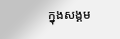ក្នុងសង្គម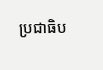ប្រជាធិប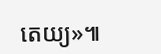តេយ្យ»៕